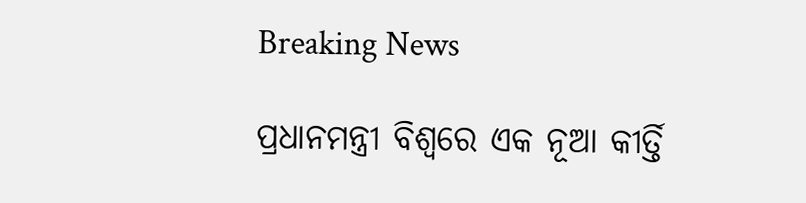Breaking News

ପ୍ରଧାନମନ୍ତ୍ରୀ ବିଶ୍ୱରେ ଏକ ନୂଆ କୀର୍ତ୍ତି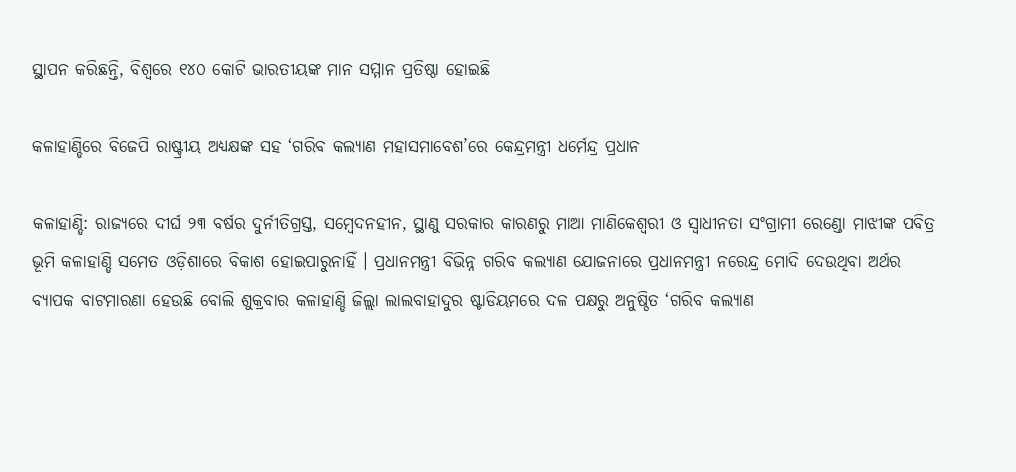ସ୍ଥାପନ କରିଛନ୍ତି, ବିଶ୍ୱରେ ୧୪୦ କୋଟି ଭାରତୀୟଙ୍କ ମାନ ସମ୍ମାନ ପ୍ରତିଷ୍ଠା ହୋଇଛି

କଳାହାଣ୍ଡିରେ ବିଜେପି ରାଷ୍ଟ୍ରୀୟ ଅଧ୍ୟକ୍ଷଙ୍କ ସହ ‘ଗରିବ କଲ୍ୟାଣ ମହାସମାବେଶ’ରେ କେନ୍ଦ୍ରମନ୍ତ୍ରୀ ଧର୍ମେନ୍ଦ୍ର ପ୍ରଧାନ

କଳାହାଣ୍ଡି: ରାଜ୍ୟରେ ଦୀର୍ଘ ୨୩ ବର୍ଷର ଦୁର୍ନୀତିଗ୍ରସ୍ତ, ସମ୍ବେଦନହୀନ, ସ୍ଥାଣୁ ସରକାର କାରଣରୁ ମାଆ ମାଣିକେଶ୍ୱରୀ ଓ ସ୍ୱାଧୀନତା ସଂଗ୍ରାମୀ ରେଣ୍ଡୋ ମାଝୀଙ୍କ ପବିତ୍ର ଭୂମି କଳାହାଣ୍ଡି ସମେତ ଓଡ଼ିଶାରେ ବିକାଶ ହୋଇପାରୁନାହିଁ । ପ୍ରଧାନମନ୍ତ୍ରୀ ବିଭିନ୍ନ ଗରିବ କଲ୍ୟାଣ ଯୋଜନାରେ ପ୍ରଧାନମନ୍ତ୍ରୀ ନରେନ୍ଦ୍ର ମୋଦି ଦେଉଥିବା ଅର୍ଥର ବ୍ୟାପକ ବାଟମାରଣା ହେଉଛି ବୋଲି ଶୁକ୍ରବାର କଳାହାଣ୍ଡି ଜିଲ୍ଲା ଲାଲବାହାଦୁର ଷ୍ଟାଡିୟମରେ ଦଳ ପକ୍ଷରୁ ଅନୁଷ୍ଠିତ ‘ଗରିବ କଲ୍ୟାଣ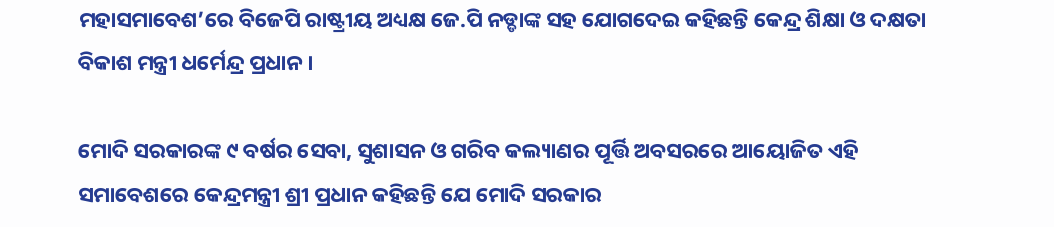ମହାସମାବେଶ’ରେ ବିଜେପି ରାଷ୍ଟ୍ରୀୟ ଅଧ୍ୟକ୍ଷ ଜେ.ପି ନଡ୍ଡାଙ୍କ ସହ ଯୋଗଦେଇ କହିଛନ୍ତି କେନ୍ଦ୍ର ଶିକ୍ଷା ଓ ଦକ୍ଷତା ବିକାଶ ମନ୍ତ୍ରୀ ଧର୍ମେନ୍ଦ୍ର ପ୍ରଧାନ ।

ମୋଦି ସରକାରଙ୍କ ୯ ବର୍ଷର ସେବା, ସୁଶାସନ ଓ ଗରିବ କଲ୍ୟାଣର ପୂର୍ତ୍ତି ଅବସରରେ ଆୟୋଜିତ ଏହି ସମାବେଶରେ କେନ୍ଦ୍ରମନ୍ତ୍ରୀ ଶ୍ରୀ ପ୍ରଧାନ କହିଛନ୍ତି ଯେ ମୋଦି ସରକାର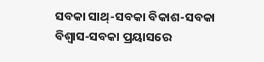ସବକା ସାଥ୍-ସବକା ବିକାଶ-ସବକା ବିଶ୍ୱାସ-ସବକା ପ୍ରୟାସରେ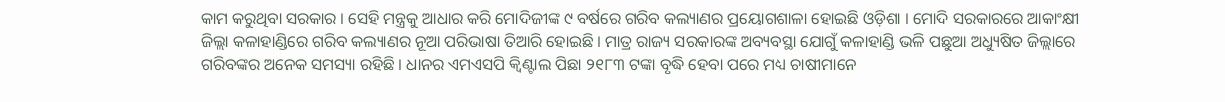କାମ କରୁଥିବା ସରକାର । ସେହି ମନ୍ତ୍ରକୁ ଆଧାର କରି ମୋଦିଜୀଙ୍କ ୯ ବର୍ଷରେ ଗରିବ କଲ୍ୟାଣର ପ୍ରୟୋଗଶାଳା ହୋଇଛି ଓଡ଼ିଶା । ମୋଦି ସରକାରରେ ଆକାଂକ୍ଷୀ ଜିଲ୍ଲା କଳାହାଣ୍ଡିରେ ଗରିବ କଲ୍ୟାଣର ନୂଆ ପରିଭାଷା ତିଆରି ହୋଇଛି । ମାତ୍ର ରାଜ୍ୟ ସରକାରଙ୍କ ଅବ୍ୟବସ୍ଥା ଯୋଗୁଁ କଳାହାଣ୍ଡି ଭଳି ପଛୁଆ ଅଧ୍ୟୁଷିତ ଜିଲ୍ଲାରେ ଗରିବଙ୍କର ଅନେକ ସମସ୍ୟା ରହିଛି । ଧାନର ଏମଏସପି କ୍ୱିଣ୍ଟାଲ ପିଛା ୨୧୮୩ ଟଙ୍କା ବୃଦ୍ଧି ହେବା ପରେ ମଧ୍ୟ ଚାଷୀମାନେ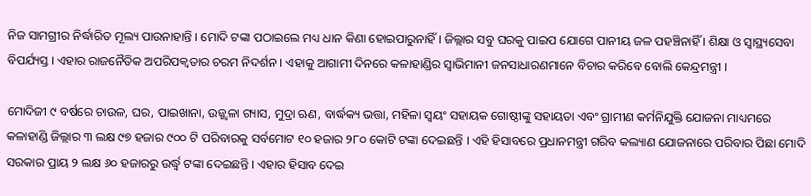ନିଜ ସାମଗ୍ରୀର ନିର୍ଦ୍ଧାରିତ ମୂଲ୍ୟ ପାଉନାହାନ୍ତି । ମୋଦି ଟଙ୍କା ପଠାଇଲେ ମଧ୍ୟ ଧାନ କିଣା ହୋଇପାରୁନାହିଁ । ଜିଲ୍ଲାର ସବୁ ଘରକୁ ପାଇପ ଯୋଗେ ପାନୀୟ ଜଳ ପହଞ୍ଚିନାହିଁ । ଶିକ୍ଷା ଓ ସ୍ୱାସ୍ଥ୍ୟସେବା ବିପର୍ଯ୍ୟସ୍ତ । ଏହାର ରାଜନୈତିକ ଅପରିପକ୍ୱତାର ଚରମ ନିଦର୍ଶନ । ଏହାକୁ ଆଗାମୀ ଦିନରେ କଳାହାଣ୍ଡିର ସ୍ୱାଭିମାନୀ ଜନସାଧାରଣମାନେ ବିଚାର କରିବେ ବୋଲି କେନ୍ଦ୍ରମନ୍ତ୍ରୀ ।

ମୋଦିଜୀ ୯ ବର୍ଷରେ ଚାଉଳ, ଘର, ପାଇଖାନା, ଉଜ୍ଜ୍ୱଳା ଗ୍ୟାସ, ମୁଦ୍ରା ଋଣ, ବାର୍ଦ୍ଧକ୍ୟ ଭତ୍ତା, ମହିଳା ସ୍ୱୟଂ ସହାୟକ ଗୋଷ୍ଠୀଙ୍କୁ ସହାୟତା ଏବଂ ଗ୍ରାମୀଣ କର୍ମନିଯୁକ୍ତି ଯୋଜନା ମାଧ୍ୟମରେ କଳାହାଣ୍ଡି ଜିଲ୍ଲାର ୩ ଲକ୍ଷ ୯୭ ହଜାର ୯୦୦ ଟି ପରିବାରକୁ ସର୍ବମୋଟ ୧୦ ହଜାର ୨୮୦ କୋଟି ଟଙ୍କା ଦେଇଛନ୍ତି । ଏହି ହିସାବରେ ପ୍ରଧାନମନ୍ତ୍ରୀ ଗରିବ କଲ୍ୟାଣ ଯୋଜନାରେ ପରିବାର ପିଛା ମୋଦି ସରକାର ପ୍ରାୟ ୨ ଲକ୍ଷ ୬୦ ହଜାରରୁ ଉର୍ଦ୍ଧ୍ୱ ଟଙ୍କା ଦେଇଛନ୍ତି । ଏହାର ହିସାବ ଦେଇ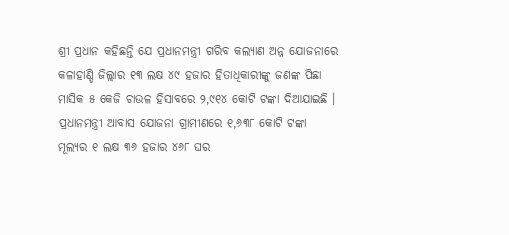ଶ୍ରୀ ପ୍ରଧାନ କହିଛନ୍ତି ଯେ ପ୍ରଧାନମନ୍ତ୍ରୀ ଗରିବ କଲ୍ୟାଣ ଅନ୍ନ ଯୋଜନାରେ କଳାହାଣ୍ଡି ଜିଲ୍ଲାର ୧୩ ଲକ୍ଷ ୪୯ ହଜାର ହିତାଧିକାରୀଙ୍କୁ ଜଣଙ୍କ ପିଛା ମାସିକ ୫ କେଜି ଚାଉଳ ହିସାବରେ ୨,୯୧୪ କୋଟି ଟଙ୍କା ଦିଆଯାଇଛି । ପ୍ରଧାନମନ୍ତ୍ରୀ ଆବାସ ଯୋଜନା ଗ୍ରାମୀଣରେ ୧,୬୩୮ କୋଟି ଟଙ୍କା ମୂଲ୍ୟର ୧ ଲକ୍ଷ ୩୬ ହଜାର ୪୬୮ ଘର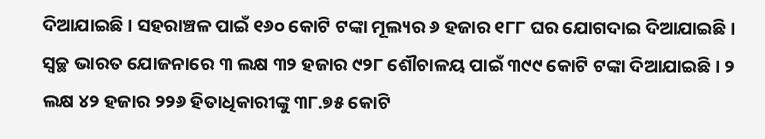ଦିଆଯାଇଛି । ସହରାଞ୍ଚଳ ପାଇଁ ୧୬୦ କୋଟି ଟଙ୍କା ମୂଲ୍ୟର ୬ ହଜାର ୧୮୮ ଘର ଯୋଗଦାଇ ଦିଆଯାଇଛି । ସ୍ୱଚ୍ଛ ଭାରତ ଯୋଜନାରେ ୩ ଲକ୍ଷ ୩୨ ହଜାର ୯୨୮ ଶୌଚାଳୟ ପାଇଁ ୩୯୯ କୋଟି ଟଙ୍କା ଦିଆଯାଇଛି । ୨ ଲକ୍ଷ ୪୨ ହଜାର ୨୨୬ ହିତାଧିକାରୀଙ୍କୁ ୩୮.୭୫ କୋଟି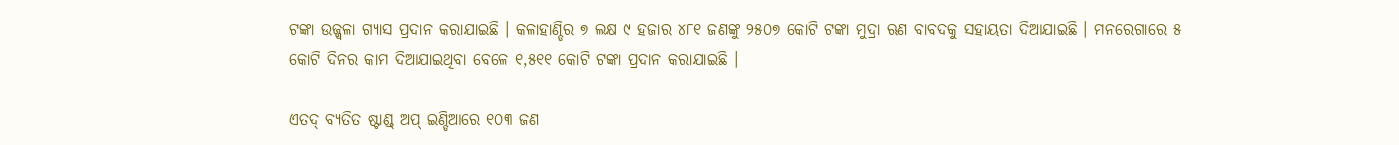ଟଙ୍କା ଉଜ୍ଜ୍ୱଳା ଗ୍ୟାସ ପ୍ରଦାନ କରାଯାଇଛି । କଳାହାଣ୍ଡିର ୭ ଲକ୍ଷ ୯ ହଜାର ୪୮୧ ଜଣଙ୍କୁ ୨୫୦୭ କୋଟି ଟଙ୍କା ମୁଦ୍ରା ଋଣ ବାବଦକୁ ସହାୟତା ଦିଆଯାଇଛି । ମନରେଗାରେ ୫ କୋଟି ଦିନର କାମ ଦିଆଯାଇଥିବା ବେଳେ ୧,୫୧୧ କୋଟି ଟଙ୍କା ପ୍ରଦାନ କରାଯାଇଛି ।

ଏତଦ୍ ବ୍ୟତିତ ଷ୍ଟାଣ୍ଡ୍ ଅପ୍ ଇଣ୍ଡିଆରେ ୧୦୩ ଜଣ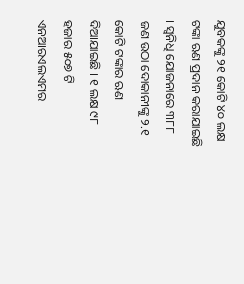ଯୁବକଙ୍କୁ ୨୧ କୋଟି ୪୦ ଲକ୍ଷ ଟଙ୍କା ଋଣ ପ୍ରଦାନ କରାଯାଇଛି । ସ୍ୱନିଧି ଯୋଜନାରେ ୩୮୮ ଜଣ ଉଠା ଦୋକାନୀଙ୍କୁ ୨.୧ କୋଟି ଟଙ୍କାର ଋଣ ଦିଆଯାଇଛି । ୧ ଲକ୍ଷ ୯୮ ହଜାର ୫୦୭ ଟି ଏନଆରଏଲଏମର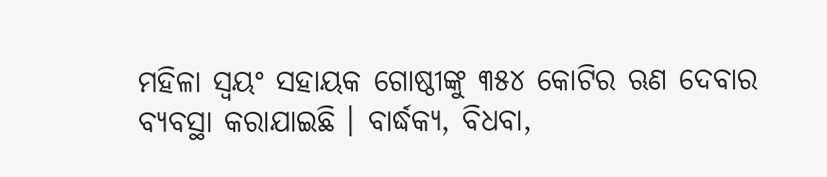ମହିଳା ସ୍ୱୟଂ ସହାୟକ ଗୋଷ୍ଠୀଙ୍କୁ ୩୫୪ କୋଟିର ଋଣ ଦେବାର ବ୍ୟବସ୍ଥା କରାଯାଇଛି । ବାର୍ଦ୍ଧକ୍ୟ, ବିଧବା,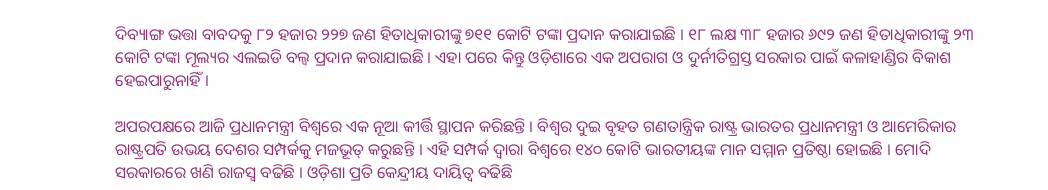ଦିବ୍ୟାଙ୍ଗ ଭତ୍ତା ବାବଦକୁ ୮୨ ହଜାର ୨୨୭ ଜଣ ହିତାଧିକାରୀଙ୍କୁ ୭୧୧ କୋଟି ଟଙ୍କା ପ୍ରଦାନ କରାଯାଇଛି । ୧୮ ଲକ୍ଷ ୩୮ ହଜାର ୬୯୨ ଜଣ ହିତାଧିକାରୀଙ୍କୁ ୨୩ କୋଟି ଟଙ୍କା ମୂଲ୍ୟର ଏଲଇଡି ବଲ୍ବ ପ୍ରଦାନ କରାଯାଇଛି । ଏହା ପରେ କିନ୍ତୁ ଓଡ଼ିଶାରେ ଏକ ଅପରାଗ ଓ ଦୁର୍ନୀତିଗ୍ରସ୍ତ ସରକାର ପାଇଁ କଳାହାଣ୍ଡିର ବିକାଶ ହେଇପାରୁନାହିଁ ।

ଅପରପକ୍ଷରେ ଆଜି ପ୍ରଧାନମନ୍ତ୍ରୀ ବିଶ୍ୱରେ ଏକ ନୂଆ କୀର୍ତ୍ତି ସ୍ଥାପନ କରିଛନ୍ତି । ବିଶ୍ୱର ଦୁଇ ବୃହତ ଗଣତାନ୍ତ୍ରିକ ରାଷ୍ଟ୍ର ଭାରତର ପ୍ରଧାନମନ୍ତ୍ରୀ ଓ ଆମେରିକାର ରାଷ୍ଟ୍ରପତି ଉଭୟ ଦେଶର ସମ୍ପର୍କକୁ ମଜଭୂତ୍ କରୁଛନ୍ତି । ଏହି ସମ୍ପର୍କ ଦ୍ୱାରା ବିଶ୍ୱରେ ୧୪୦ କୋଟି ଭାରତୀୟଙ୍କ ମାନ ସମ୍ମାନ ପ୍ରତିଷ୍ଠା ହୋଇଛି । ମୋଦି ସରକାରରେ ଖଣି ରାଜସ୍ୱ ବଢିଛି । ଓଡ଼ିଶା ପ୍ରତି କେନ୍ଦ୍ରୀୟ ଦାୟିତ୍ୱ ବଢିଛି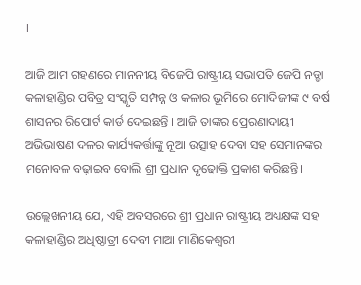।

ଆଜି ଆମ ଗହଣରେ ମାନନୀୟ ବିଜେପି ରାଷ୍ଟ୍ରୀୟ ସଭାପତି ଜେପି ନଡ୍ଡା କଳାହାଣ୍ଡିର ପବିତ୍ର ସଂସ୍କୃତି ସମ୍ପନ୍ନ ଓ କଳାର ଭୂମିରେ ମୋଦିଜୀଙ୍କ ୯ ବର୍ଷ ଶାସନର ରିପୋର୍ଟ କାର୍ଡ ଦେଇଛନ୍ତି । ଆଜି ତାଙ୍କର ପ୍ରେରଣାଦାୟୀ ଅଭିଭାଷଣ ଦଳର କାର୍ଯ୍ୟକର୍ତ୍ତାଙ୍କୁ ନୂଆ ଉତ୍ସାହ ଦେବା ସହ ସେମାନଙ୍କର ମନୋବଳ ବଢ଼ାଇବ ବୋଲି ଶ୍ରୀ ପ୍ରଧାନ ଦୃଢୋକ୍ତି ପ୍ରକାଶ କରିଛନ୍ତି।

ଉଲ୍ଲେଖନୀୟ ଯେ, ଏହି ଅବସରରେ ଶ୍ରୀ ପ୍ରଧାନ ରାଷ୍ଟ୍ରୀୟ ଅଧ୍ୟକ୍ଷଙ୍କ ସହ କଳାହାଣ୍ଡିର ଅଧିଷ୍ଠାତ୍ରୀ ଦେବୀ ମାଆ ମାଣିକେଶ୍ୱରୀ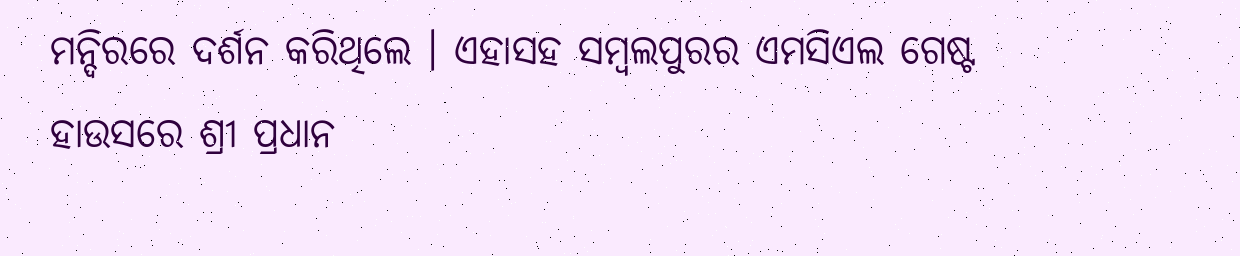ମନ୍ଦିରରେ ଦର୍ଶନ କରିଥିଲେ । ଏହାସହ ସମ୍ବଲପୁରର ଏମସିଏଲ ଗେଷ୍ଟ ହାଉସରେ ଶ୍ରୀ ପ୍ରଧାନ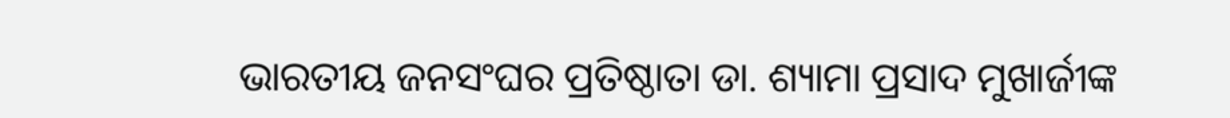ଭାରତୀୟ ଜନସଂଘର ପ୍ରତିଷ୍ଠାତା ଡା. ଶ୍ୟାମା ପ୍ରସାଦ ମୁଖାର୍ଜୀଙ୍କ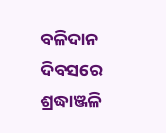ବଳିଦାନ ଦିବସରେ ଶ୍ରଦ୍ଧାଞ୍ଜଳି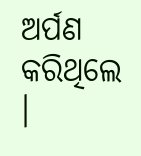ଅର୍ପଣ କରିଥିଲେ ।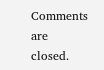Comments are closed.